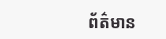ព័ត៌មាន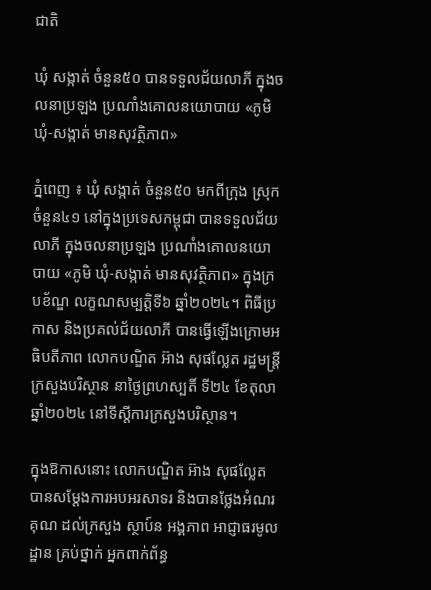ជាតិ

ឃុំ សង្កាត់ ចំនួន៥០ បានទទួលជ័យលាភី ក្នុងចលនាប្រឡង ប្រណាំងគោលនយោបាយ «ភូមិ ឃុំ-សង្កាត់ មានសុវត្ថិភាព»

ភ្នំពេញ ៖ ឃុំ សង្កាត់ ចំនួន៥០ មកពីក្រុង ស្រុក ចំនួន៤១ នៅក្នុងប្រទេសកម្ពុជា បានទទួលជ័យលាភី ក្នុងចលនាប្រឡង ប្រណាំងគោលនយោបាយ «ភូមិ ឃុំ-សង្កាត់ មានសុវត្ថិភាព» ក្នុងក្របខ័ណ្ឌ លក្ខណសម្បត្តិទី៦ ឆ្នាំ២០២៤។ ពិធីប្រកាស និងប្រគល់ជ័យលាភី បានធ្វើឡើងក្រោមអធិបតីភាព លោកបណ្ឌិត អ៊ាង សុផល្លែត រដ្ឋមន្ត្រីក្រសួងបរិស្ថាន នាថ្ងៃព្រហស្បតិ៍ ទី២៤ ខែតុលា ឆ្នាំ២០២៤ នៅទីស្តីការក្រសួងបរិស្ថាន។

ក្នុងឱកាសនោះ លោកបណ្ឌិត អ៊ាង សុផល្លែត បានសម្តែងការអបអរសាទរ និងបានថ្លែងអំណរគុណ ដល់ក្រសួង ស្ថាប៍ន អង្គភាព អាជ្ញាធរមូលដ្ឋាន គ្រប់ថ្នាក់ អ្នកពាក់ព័ន្ធ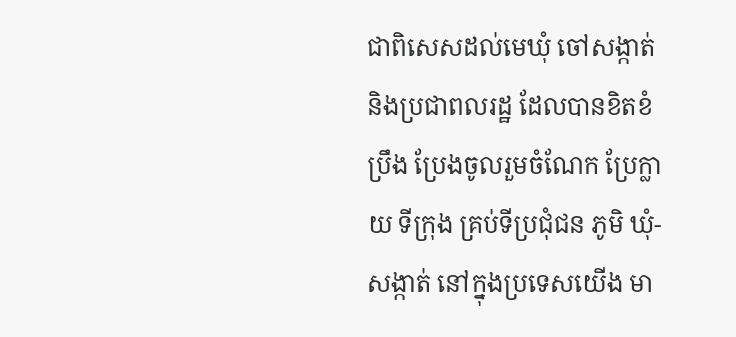ជាពិសេសដល់មេឃុំ ចៅសង្កាត់ និងប្រជាពលរដ្ឋ ដែលបានខិតខំប្រឹង ប្រែងចូលរួមចំណែក ប្រែក្លាយ ទីក្រុង គ្រប់ទីប្រជុំជន ភូមិ ឃុំ-សង្កាត់ នៅក្នុងប្រទេសយើង មា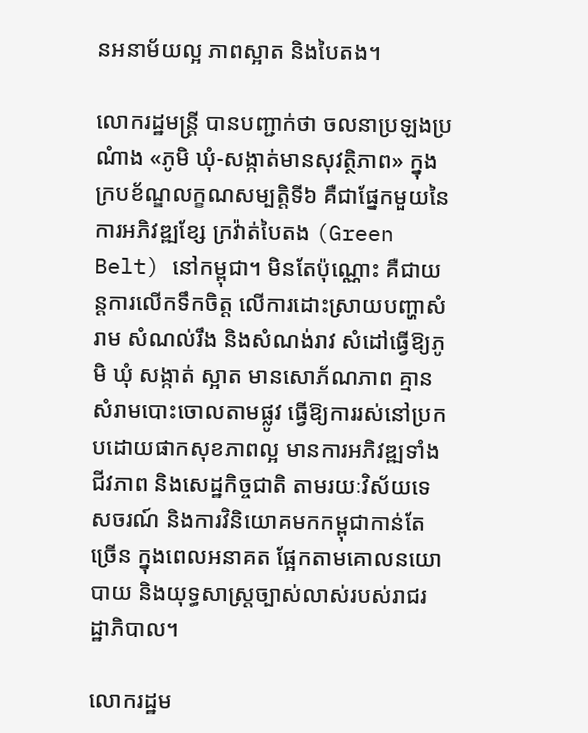នអនាម័យល្អ ភាពស្អាត និងបៃតង។

លោករដ្ឋមន្រ្តី បានបញ្ជាក់ថា ចលនាប្រឡងប្រណំាង «ភូមិ ឃុំ-សង្កាត់មានសុវត្ថិភាព» ក្នុង ក្របខ័ណ្ឌលក្ខណសម្បត្តិទី៦ គឺជាផ្នែកមួយនៃការអភិវឌ្ឍខ្សែ ក្រវ៉ាត់បៃតង (Green Belt) នៅកម្ពុជា។ មិនតែប៉ុណ្ណោះ គឺជាយន្តការលើកទឹកចិត្ត លើការដោះស្រាយបញ្ហាសំរាម សំណល់រឹង និងសំណង់រាវ សំដៅធ្វើឱ្យភូមិ ឃុំ សង្កាត់ ស្អាត មានសោភ័ណភាព គ្មានសំរាមបោះចោលតាមផ្លូវ ធ្វើឱ្យការរស់នៅប្រកបដោយផាកសុខភាពល្អ មានការអភិវឌ្ឍទាំងជីវភាព និងសេដ្ឋកិច្ចជាតិ តាមរយៈវិស័យទេសចរណ៍ និងការវិនិយោគមកកម្ពុជាកាន់តែច្រើន ក្នុងពេលអនាគត ផ្អែកតាមគោលនយោបាយ និងយុទ្ធសាស្រ្តច្បាស់លាស់របស់រាជរដ្ឋាភិបាល។

លោករដ្ឋម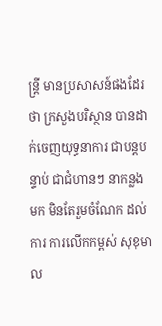ន្រ្តី មានប្រសាសន៍ផងដែរថា ក្រសួងបរិស្ថាន បានដាក់ចេញយុទ្ធនាការ ជាបន្តបន្ទាប់ ជាជំហានៗ នាកន្លងមក មិនតែរួមចំណែក ដល់ការ ការលើកកម្ពស់ សុខុមាល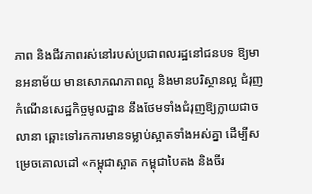ភាព និងជីវភាពរស់នៅរបស់ប្រជាពលរដ្ឋនៅជនបទ ឱ្យមានអនាម័យ មានសោភណភាពល្អ និងមានបរិស្ថានល្អ ជំរុញកំណើនសេដ្ឋកិច្ចមូលដ្ឋាន នឹងថែមទាំងជំរុញឱ្យក្លាយជាចលានា ឆ្ពោះទៅរកការមានទម្លាប់ស្អាតទាំងអស់គ្នា ដើម្បីសម្រេចគោលដៅ «កម្ពុជាស្អាត កម្ពុជាបៃតង និងចីរ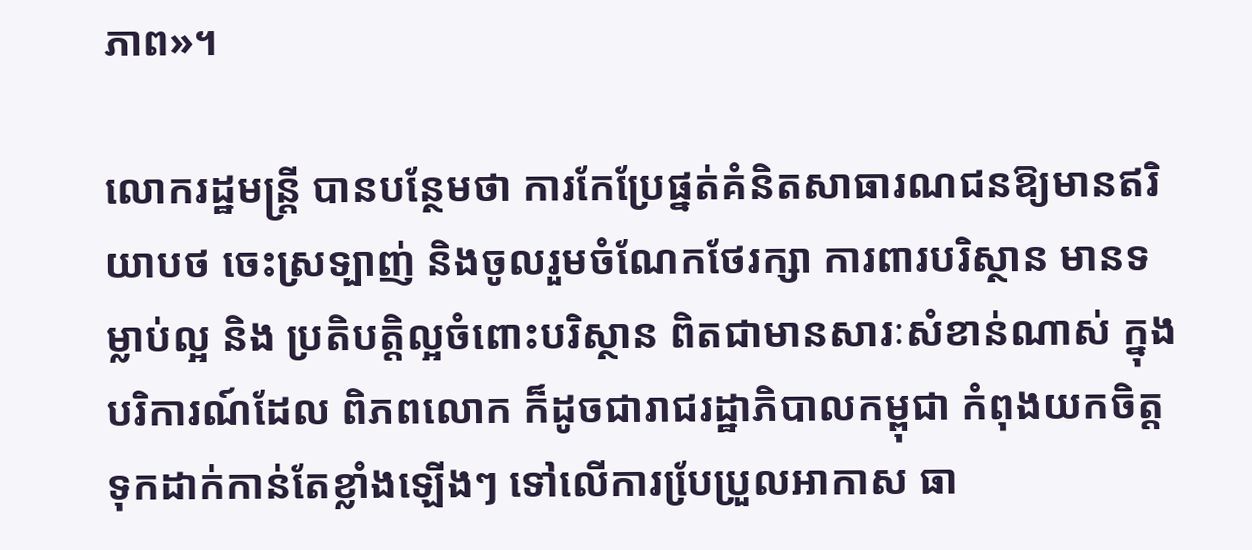ភាព»។

លោករដ្ឋមន្រ្តី បានបន្ថែមថា ការកែប្រែផ្នត់គំនិតសាធារណជនឱ្យមានឥរិយាបថ ចេះស្រទ្បាញ់ និងចូលរួមចំណែកថែរក្សា ការពារបរិស្ថាន មានទម្លាប់ល្អ និង ប្រតិបត្តិល្អចំពោះបរិស្ថាន ពិតជាមានសារៈសំខាន់ណាស់ ក្នុង បរិការណ៍ដែល ពិភពលោក ក៏ដូចជារាជរដ្ឋាភិបាលកម្ពុជា កំពុងយកចិត្តទុកដាក់កាន់តែខ្លាំងឡើងៗ ទៅលើការបែ្រប្រួលអាកាស ធា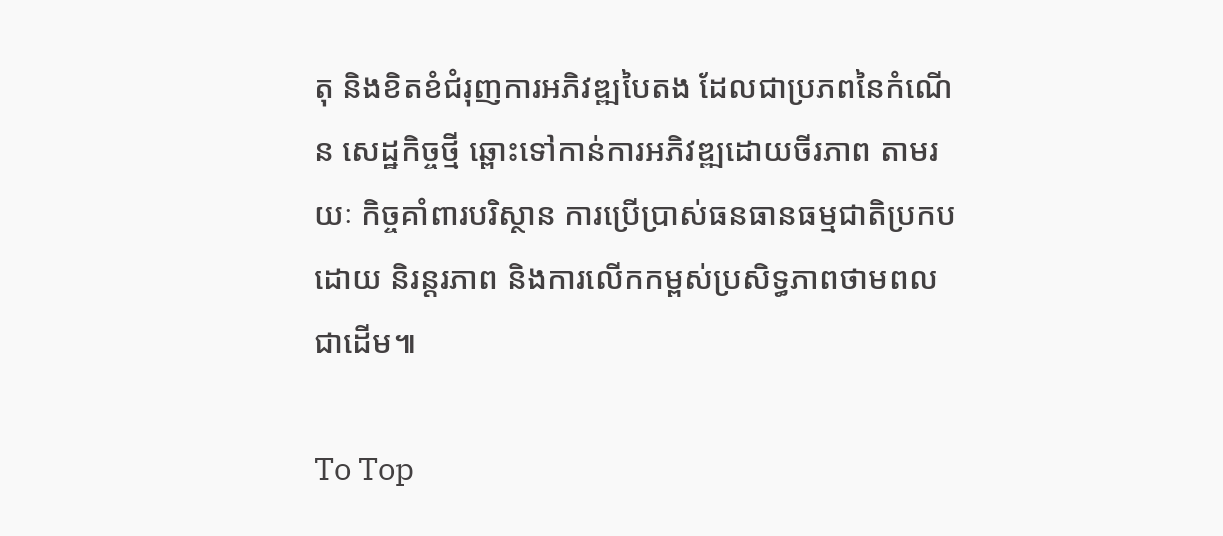តុ និងខិតខំជំរុញការអភិវឌ្ឍបៃតង ដែលជាប្រភពនៃកំណើន សេដ្ឋកិច្ចថ្មី ឆ្ពោះទៅកាន់ការអភិវឌ្ឍដោយចីរភាព តាមរយៈ កិច្ចគាំពារបរិស្ថាន ការប្រើប្រាស់ធនធានធម្មជាតិប្រកបដោយ និរន្តរភាព និងការលើកកម្ពស់ប្រសិទ្ធភាពថាមពល ជាដើម៕

To Top